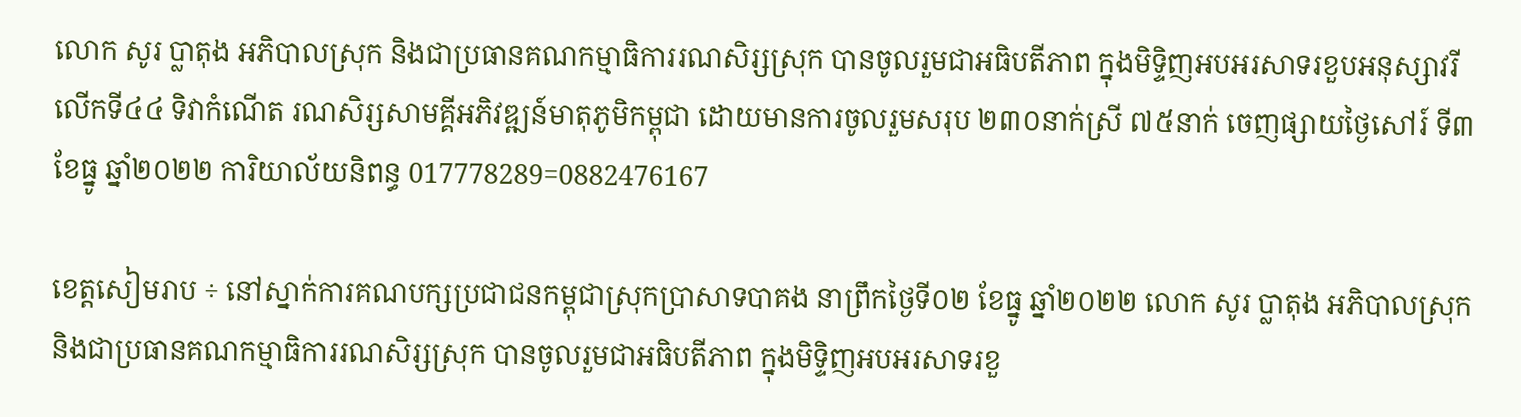លោក សូរ ប្លាតុង អភិបាលស្រុក និងជាប្រធានគណកម្មាធិការរណសិរ្សស្រុក បានចូលរួមជាអធិបតីភាព ក្នុងមិទ្ទិញអបអរសាទរខួបអនុស្សាវរីលើកទី៤៤ ទិវាកំណើត រណសិរ្សសាមគ្គីអភិវឌ្ឍន៍មាតុភូមិកម្ពុជា ដោយមានការចូលរួមសរុប ២៣០នាក់ស្រី ៧៥នាក់ ចេញផ្សាយថ្ងៃសៅរ៍ ទី៣ ខែធ្នូ ឆ្នាំ២០២២ ការិយាល័យនិពន្ធ 017778289=0882476167

ខេត្តសៀមរាប ÷ នៅស្នាក់ការគណបក្សប្រជាជនកម្ពុជាស្រុកប្រាសាទបាគង នាព្រឹកថ្ងៃទី០២ ខែធ្នូ ឆ្នាំ២០២២ លោក សូរ ប្លាតុង អភិបាលស្រុក និងជាប្រធានគណកម្មាធិការរណសិរ្សស្រុក បានចូលរួមជាអធិបតីភាព ក្នុងមិទ្ទិញអបអរសាទរខួ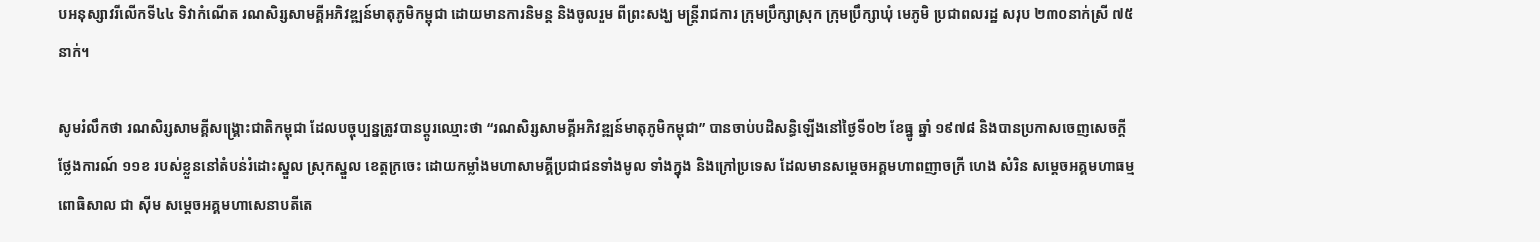បអនុស្សាវរីលើកទី៤៤ ទិវាកំណើត រណសិរ្សសាមគ្គីអភិវឌ្ឍន៍មាតុភូមិកម្ពុជា ដោយមានការនិមន្ត និងចូលរួម ពីព្រះសង្ឃ មន្ត្រីរាជការ ក្រុមប្រឹក្សាស្រុក ក្រុមប្រឹក្សាឃុំ មេភូមិ ប្រជាពលរដ្ឋ សរុប ២៣០នាក់ស្រី ៧៥នាក់។

សូមរំលឹកថា រណសិរ្សសាមគ្គីសង្រ្គោះជាតិកម្ពុជា ដែលបច្ចុប្បន្នត្រូវបានប្តូរឈ្មោះថា “រណសិរ្សសាមគ្គីអភិវឌ្ឍន៍មាតុភូមិកម្ពុជា” បានចាប់បដិសន្ធិឡើងនៅថ្ងៃទី០២ ខែធ្នូ ឆ្នាំ ១៩៧៨ និងបានប្រកាសចេញសេចក្តីថ្លែងការណ៍ ១១ខ របស់ខ្លួននៅតំបន់រំដោះស្នួល ស្រុកស្នួល ខេត្តក្រចេះ ដោយកម្លាំងមហាសាមគ្គីប្រជាជនទាំងមូល ទាំងក្នុង និងក្រៅប្រទេស ដែលមានសម្តេចអគ្គមហាពញាចក្រី ហេង សំរិន សម្តេចអគ្គមហាធម្មពោធិសាល ជា ស៊ីម សម្តេចអគ្គមហាសេនាបតីតេ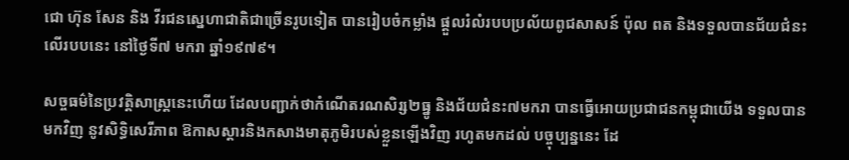ជោ ហ៊ុន សែន និង វីរជនស្នេហាជាតិជាច្រើនរូបទៀត បានរៀបចំកម្លាំង ផ្ដួលរំលំរបបប្រល័យពូជសាសន៍ ប៉ុល ពត និងទទួលបានជ័យជំនះ លើរបបនេះ នៅថ្ងៃទី៧ មករា ឆ្នាំ១៩៧៩។

សច្ចធម៌នៃប្រវត្ដិសាស្ដ្រនេះហើយ ដែលបញ្ជាក់ថាកំណើតរណសិរ្ស២ធ្នូ និងជ័យជំនះ៧មករា បានធ្វើអោយប្រជាជនកម្ពុជាយើង ទទួលបានមកវិញ នូវសិទ្ធិសេរីភាព ឱកាសស្ដារនិងកសាងមាតុភូមិរបស់ខ្លួនឡើងវិញ រហូតមកដល់ បច្ចុប្បន្ននេះ ដែ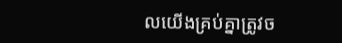លយើងគ្រប់គ្នាត្រូវច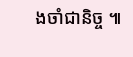ងចាំជានិច្ច ៕